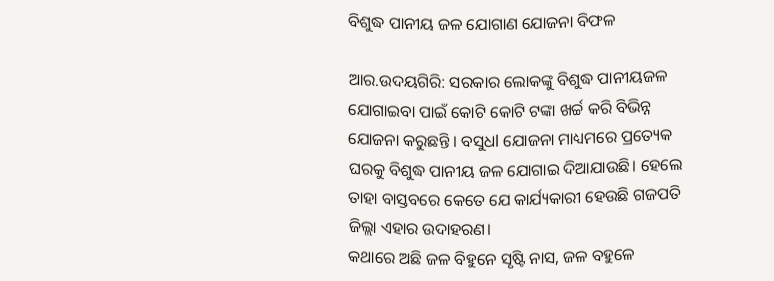ବିଶୁଦ୍ଧ ପାନୀୟ ଜଳ ଯୋଗାଣ ଯୋଜନା ବିଫଳ

ଆର.ଉଦୟଗିରି: ସରକାର ଲୋକଙ୍କୁ ବିଶୁଦ୍ଧ ପାନୀୟଜଳ ଯୋଗାଇବା ପାଇଁ କୋଟି କୋଟି ଟଙ୍କା ଖର୍ଚ୍ଚ କରି ବିଭିନ୍ନ ଯୋଜନା କରୁଛନ୍ତି । ବସୁଧl ଯୋଜନା ମାଧ୍ୟମରେ ପ୍ରତ୍ୟେକ ଘରକୁ ବିଶୁଦ୍ଧ ପାନୀୟ ଜଳ ଯୋଗାଇ ଦିଆଯାଉଛି। ହେଲେ ତାହା ବାସ୍ତବରେ କେତେ ଯେ କାର୍ଯ୍ୟକାରୀ ହେଉଛି ଗଜପତି ଜିଲ୍ଲା ଏହାର ଉଦାହରଣ।
କଥାରେ ଅଛି ଜଳ ବିହୁନେ ସୃଷ୍ଟି ନାସ, ଜଳ ବହୁଳେ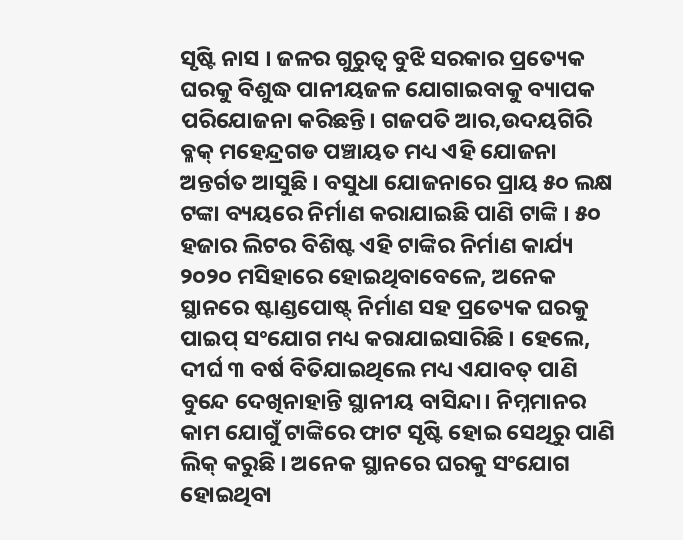ସୃଷ୍ଟି ନାସ । ଜଳର ଗୁରୁତ୍ବ ବୁଝି ସରକାର ପ୍ରତ୍ୟେକ ଘରକୁ ବିଶୁଦ୍ଧ ପାନୀୟଜଳ ଯୋଗାଇବାକୁ ବ୍ୟାପକ ପରିଯୋଜନା କରିଛନ୍ତି। ଗଜପତି ଆର,ଉଦୟଗିରି ବ୍ଳକ୍ ମହେନ୍ଦ୍ରଗଡ ପଞ୍ଚାୟତ ମଧ୍ୟ ଏହି ଯୋଜନା ଅନ୍ତର୍ଗତ ଆସୁଛି । ବସୁଧା ଯୋଜନାରେ ପ୍ରାୟ ୫୦ ଲକ୍ଷ ଟଙ୍କା ବ୍ୟୟରେ ନିର୍ମାଣ କରାଯାଇଛି ପାଣି ଟାଙ୍କି । ୫୦ ହଜାର ଲିଟର ବିଶିଷ୍ଟ ଏହି ଟାଙ୍କିର ନିର୍ମାଣ କାର୍ଯ୍ୟ ୨୦୨୦ ମସିହାରେ ହୋଇଥିବାବେଳେ, ଅନେକ ସ୍ଥାନରେ ଷ୍ଟାଣ୍ଡପୋଷ୍ଟ୍ ନିର୍ମାଣ ସହ ପ୍ରତ୍ୟେକ ଘରକୁ ପାଇପ୍ ସଂଯୋଗ ମଧ୍ୟ କରାଯାଇସାରିଛି । ହେଲେ, ଦୀର୍ଘ ୩ ବର୍ଷ ବିତିଯାଇଥିଲେ ମଧ୍ୟ ଏଯାବତ୍ ପାଣି ବୁନ୍ଦେ ଦେଖିନାହାନ୍ତି ସ୍ଥାନୀୟ ବାସିନ୍ଦା। ନିମ୍ନମାନର କାମ ଯୋଗୁଁ ଟାଙ୍କିରେ ଫାଟ ସୃଷ୍ଟି ହୋଇ ସେଥିରୁ ପାଣି ଲିକ୍ କରୁଛି । ଅନେକ ସ୍ଥାନରେ ଘରକୁ ସଂଯୋଗ ହୋଇଥିବା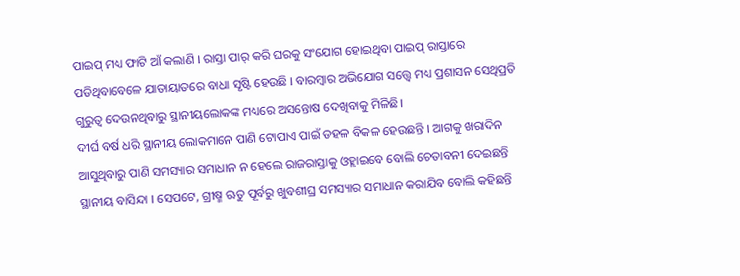ପାଇପ୍ ମଧ୍ୟ ଫାଟି ଆଁ କଲାଣି । ରାସ୍ତା ପାର୍ କରି ଘରକୁ ସଂଯୋଗ ହୋଇଥିବା ପାଇପ୍ ରାସ୍ତାରେ ପଡିଥିବାବେଳେ ଯାତାୟାତରେ ବାଧା ସୃଷ୍ଟି ହେଉଛି । ବାରମ୍ବାର ଅଭିଯୋଗ ସତ୍ତ୍ୱେ ମଧ୍ୟ ପ୍ରଶାସନ ସେଥିପ୍ରତି ଗୁରୁତ୍ୱ ଦେଉନଥିବାରୁ ସ୍ଥାନୀୟଲୋକଙ୍କ ମଧ୍ୟରେ ଅସନ୍ତୋଷ ଦେଖିବାକୁ ମିଳିଛି।
ଦୀର୍ଘ ବର୍ଷ ଧରି ସ୍ଥାନୀୟ ଲୋକମାନେ ପାଣି ଟୋପାଏ ପାଇଁ ଡହଳ ବିକଳ ହେଉଛନ୍ତି । ଆଗକୁ ଖରାଦିନ ଆସୁଥିବାରୁ ପାଣି ସମସ୍ୟାର ସମାଧାନ ନ ହେଲେ ରାଜରାସ୍ତାକୁ ଓହ୍ଲାଇବେ ବୋଲି ଚେତାବନୀ ଦେଇଛନ୍ତି ସ୍ଥାନୀୟ ବାସିନ୍ଦା । ସେପଟେ, ଗ୍ରୀଷ୍ମ ଋତୁ ପୂର୍ବରୁ ଖୁବଶୀଘ୍ର ସମସ୍ୟାର ସମାଧାନ କରାଯିବ ବୋଲି କହିଛନ୍ତି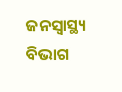ଜନସ୍ୱାସ୍ଥ୍ୟ ବିଭାଗ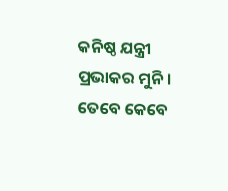କନିଷ୍ଠ ଯନ୍ତ୍ରୀ ପ୍ରଭାକର ମୁନି ।
ତେବେ କେବେ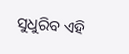ସୁଧୁରିବ ଏହି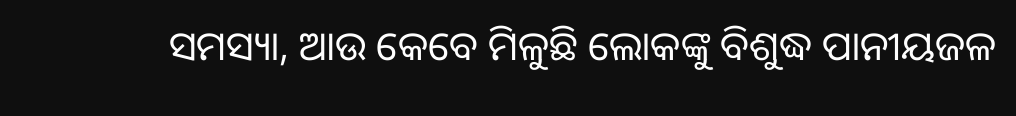ସମସ୍ୟା, ଆଉ କେବେ ମିଳୁଛି ଲୋକଙ୍କୁ ବିଶୁଦ୍ଧ ପାନୀୟଜଳ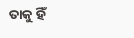ତାକୁ ହିଁ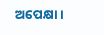ଅପେକ୍ଷା ।